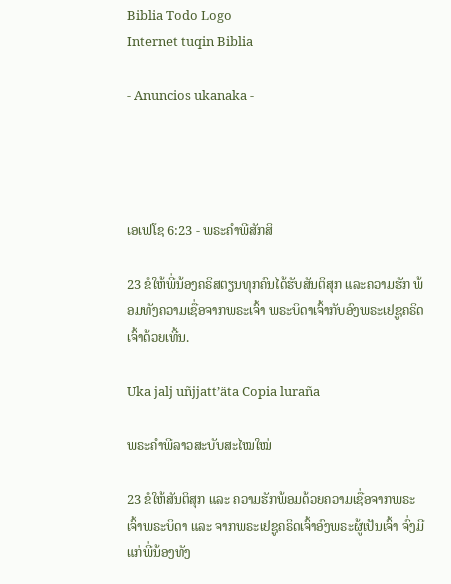Biblia Todo Logo
Internet tuqin Biblia

- Anuncios ukanaka -




ເອເຟໂຊ 6:23 - ພຣະຄຳພີສັກສິ

23 ຂໍໃຫ້ພີ່ນ້ອງຄຣິສຕຽນທຸກຄົນໄດ້ຮັບສັນຕິສຸກ ແລະຄວາມຮັກ ພ້ອມທັງຄວາມເຊື່ອຈາກພຣະເຈົ້າ ພຣະບິດາເຈົ້າກັບອົງພຣະເຢຊູຄຣິດເຈົ້າດ້ວຍເທີ້ນ.

Uka jalj uñjjattʼäta Copia luraña

ພຣະຄຳພີລາວສະບັບສະໄໝໃໝ່

23 ຂໍໃຫ້ສັນຕິສຸກ ແລະ ຄວາມຮັກພ້ອມດ້ວຍຄວາມເຊື່ອຈາກພຣະເຈົ້າພຣະບິດາ ແລະ ຈາກພຣະເຢຊູຄຣິດເຈົ້າອົງພຣະຜູ້ເປັນເຈົ້າ ຈົ່ງມີແກ່ພີ່ນ້ອງທັງ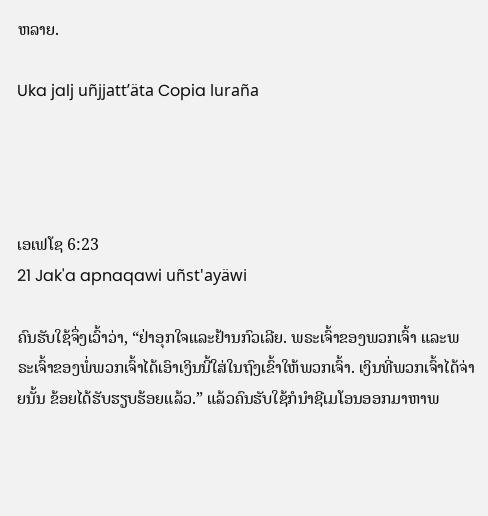ຫລາຍ.

Uka jalj uñjjattʼäta Copia luraña




ເອເຟໂຊ 6:23
21 Jak'a apnaqawi uñst'ayäwi

ຄົນຮັບໃຊ້ຈຶ່ງເວົ້າວ່າ, “ຢ່າອຸກໃຈແລະຢ້ານກົວເລີຍ. ພຣະເຈົ້າຂອງພວກເຈົ້າ ແລະພຣະເຈົ້າຂອງພໍ່ພວກເຈົ້າໄດ້ເອົາເງິນນີ້ໃສ່ໃນຖົງເຂົ້າໃຫ້ພວກເຈົ້າ. ເງິນທີ່ພວກເຈົ້າໄດ້ຈ່າຍນັ້ນ ຂ້ອຍໄດ້ຮັບຮຽບຮ້ອຍແລ້ວ.” ແລ້ວຄົນຮັບໃຊ້ກໍນຳຊີເມໂອນອອກມາຫາພ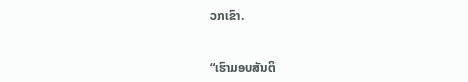ວກເຂົາ.


“ເຮົາມອບສັນຕິ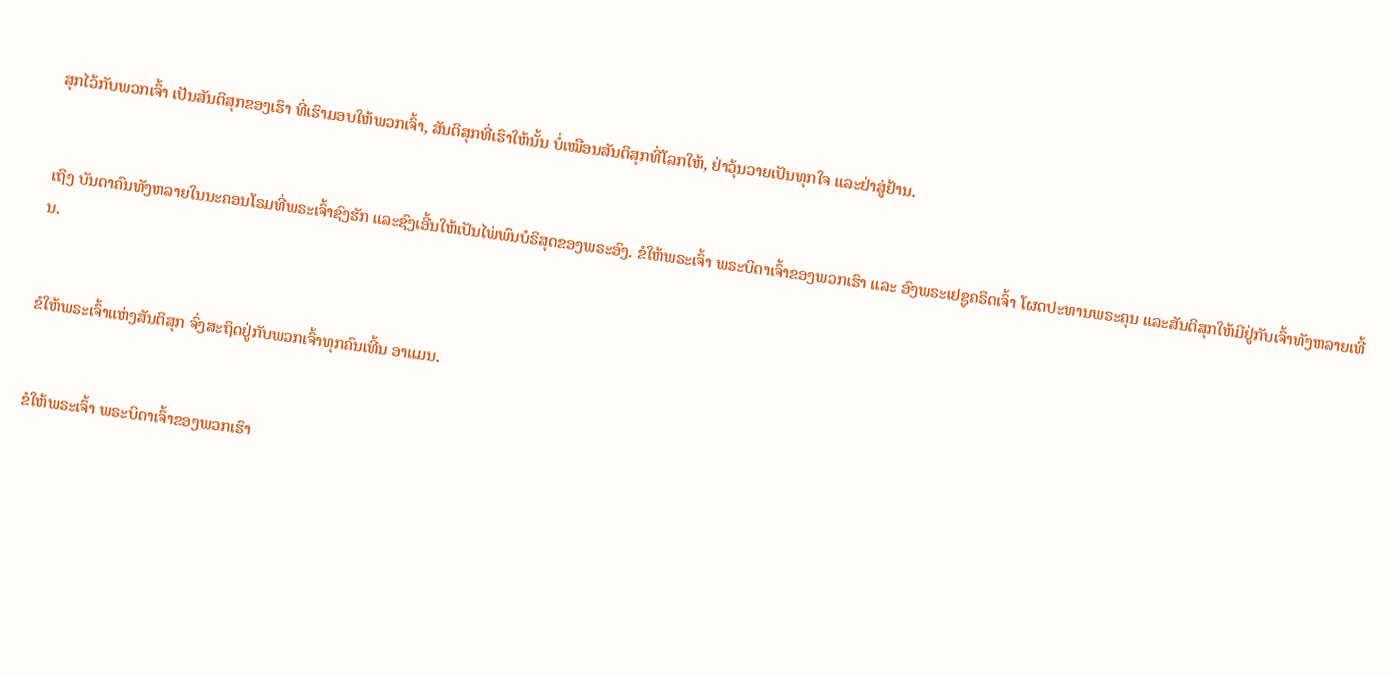ສຸກໄວ້ກັບພວກເຈົ້າ ເປັນສັນຕິສຸກຂອງເຮົາ ທີ່ເຮົາມອບໃຫ້ພວກເຈົ້າ, ສັນຕິສຸກທີ່ເຮົາໃຫ້ນັ້ນ ບໍ່ເໝືອນສັນຕິສຸກທີ່ໂລກໃຫ້, ຢ່າວຸ້ນວາຍເປັນທຸກໃຈ ແລະຢ່າສູ່ຢ້ານ.


ເຖິງ ບັນດາຄົນທັງຫລາຍໃນນະຄອນໂຣມທີ່ພຣະເຈົ້າຊົງຮັກ ແລະຊົງເອີ້ນໃຫ້ເປັນໄພ່ພົນບໍຣິສຸດຂອງພຣະອົງ. ຂໍໃຫ້ພຣະເຈົ້າ ພຣະບິດາເຈົ້າຂອງພວກເຮົາ ແລະ ອົງພຣະເຢຊູຄຣິດເຈົ້າ ໂຜດປະທານພຣະຄຸນ ແລະສັນຕິສຸກໃຫ້ມີຢູ່ກັບເຈົ້າທັງຫລາຍເທີ້ນ.


ຂໍໃຫ້ພຣະເຈົ້າແຫ່ງສັນຕິສຸກ ຈົ່ງສະຖິດຢູ່ກັບພວກເຈົ້າທຸກຄົນເທີ້ນ ອາແມນ.


ຂໍໃຫ້ພຣະເຈົ້າ ພຣະບິດາເຈົ້າຂອງພວກເຮົາ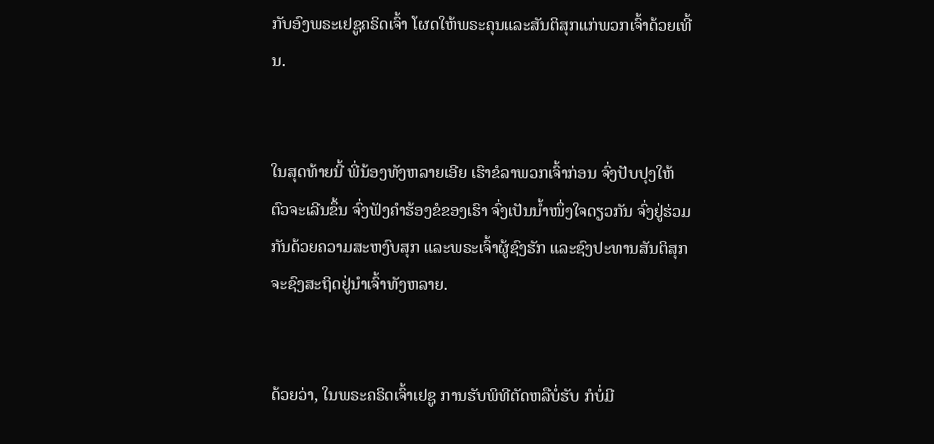ກັບອົງພຣະເຢຊູຄຣິດເຈົ້າ ໂຜດໃຫ້ພຣະຄຸນແລະສັນຕິສຸກແກ່ພວກເຈົ້າດ້ວຍເທີ້ນ.


ໃນສຸດທ້າຍນີ້ ພີ່ນ້ອງທັງຫລາຍເອີຍ ເຮົາຂໍລາພວກເຈົ້າກ່ອນ ຈົ່ງປັບປຸງໃຫ້ຕົວຈະເລີນຂຶ້ນ ຈົ່ງຟັງຄຳຮ້ອງຂໍຂອງເຮົາ ຈົ່ງເປັນນໍ້າໜຶ່ງໃຈດຽວກັນ ຈົ່ງຢູ່ຮ່ວມກັນດ້ວຍຄວາມສະຫງົບສຸກ ແລະພຣະເຈົ້າຜູ້ຊົງຮັກ ແລະຊົງປະທານສັນຕິສຸກ ຈະຊົງສະຖິດຢູ່ນຳເຈົ້າທັງຫລາຍ.


ດ້ວຍວ່າ, ໃນພຣະຄຣິດເຈົ້າເຢຊູ ການຮັບພິທີຕັດຫລືບໍ່ຮັບ ກໍບໍ່ມີ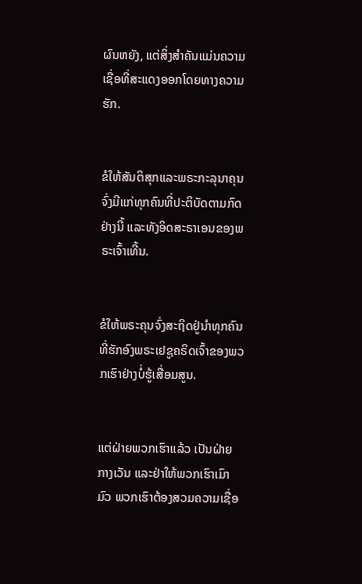ຜົນຫຍັງ, ແຕ່ສິ່ງສຳຄັນແມ່ນຄວາມເຊື່ອທີ່ສະແດງອອກໂດຍທາງຄວາມຮັກ.


ຂໍໃຫ້ສັນຕິສຸກແລະພຣະກະລຸນາຄຸນ ຈົ່ງມີແກ່ທຸກຄົນທີ່ປະຕິບັດຕາມກົດຢ່າງນີ້ ແລະທັງອິດສະຣາເອນຂອງພຣະເຈົ້າເທີ້ນ.


ຂໍໃຫ້ພຣະຄຸນຈົ່ງສະຖິດຢູ່ນຳທຸກຄົນທີ່ຮັກອົງພຣະເຢຊູຄຣິດເຈົ້າຂອງພວກເຮົາຢ່າງບໍ່ຮູ້ເສື່ອມສູນ.


ແຕ່ຝ່າຍພວກເຮົາແລ້ວ ເປັນຝ່າຍກາງເວັນ ແລະຢ່າໃຫ້ພວກເຮົາເມົາມົວ ພວກເຮົາຕ້ອງສວມຄວາມເຊື່ອ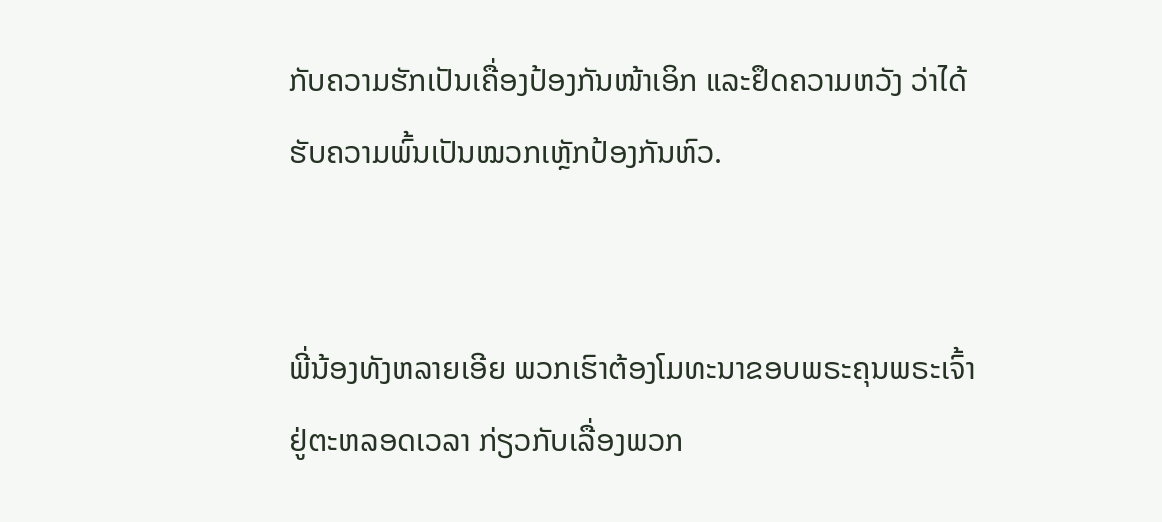ກັບຄວາມຮັກເປັນເຄື່ອງປ້ອງກັນໜ້າເອິກ ແລະຢຶດຄວາມຫວັງ ວ່າໄດ້ຮັບຄວາມພົ້ນເປັນໝວກເຫຼັກປ້ອງກັນຫົວ.


ພີ່ນ້ອງທັງຫລາຍເອີຍ ພວກເຮົາຕ້ອງໂມທະນາຂອບພຣະຄຸນພຣະເຈົ້າຢູ່ຕະຫລອດເວລາ ກ່ຽວກັບເລື່ອງພວກ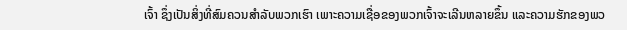ເຈົ້າ ຊຶ່ງເປັນສິ່ງທີ່ສົມຄວນສຳລັບພວກເຮົາ ເພາະຄວາມເຊື່ອຂອງພວກເຈົ້າຈະເລີນຫລາຍຂຶ້ນ ແລະຄວາມຮັກຂອງພວ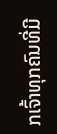ກເຈົ້າທຸກຄົນທີ່ມີ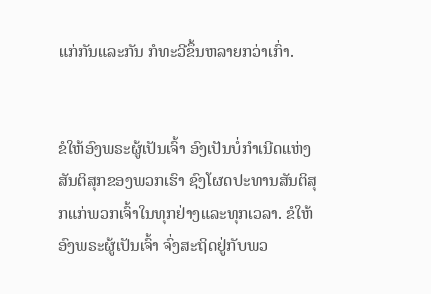ແກ່ກັນແລະກັນ ກໍທະວີຂຶ້ນຫລາຍກວ່າເກົ່າ.


ຂໍໃຫ້ອົງພຣະຜູ້ເປັນເຈົ້າ ອົງເປັນບໍ່ກຳເນີດແຫ່ງສັນຕິສຸກຂອງພວກເຮົາ ຊົງໂຜດປະທານສັນຕິສຸກແກ່ພວກເຈົ້າໃນທຸກຢ່າງແລະທຸກເວລາ. ຂໍໃຫ້ອົງພຣະຜູ້ເປັນເຈົ້າ ຈົ່ງສະຖິດຢູ່ກັບພວ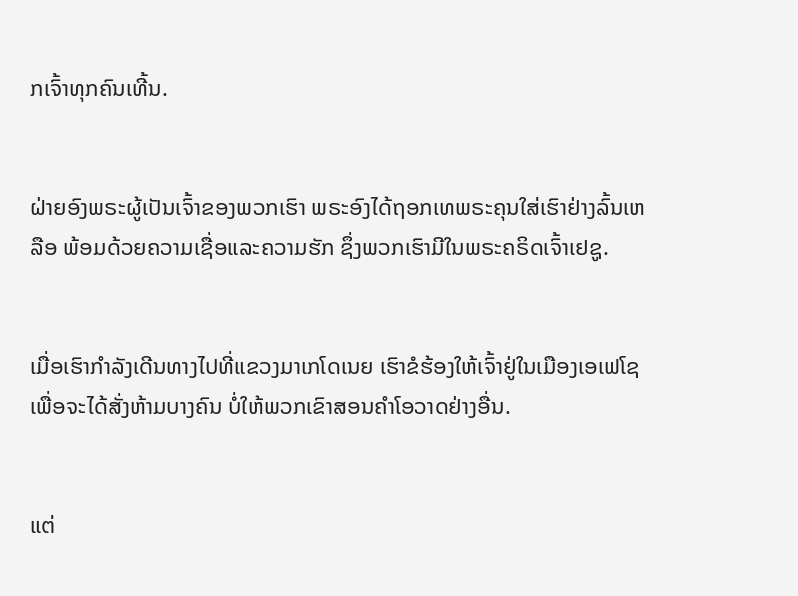ກເຈົ້າທຸກຄົນເທີ້ນ.


ຝ່າຍອົງພຣະຜູ້ເປັນເຈົ້າຂອງພວກເຮົາ ພຣະອົງໄດ້ຖອກເທພຣະຄຸນໃສ່ເຮົາຢ່າງລົ້ນເຫລືອ ພ້ອມດ້ວຍຄວາມເຊື່ອແລະຄວາມຮັກ ຊຶ່ງພວກເຮົາມີໃນພຣະຄຣິດເຈົ້າເຢຊູ.


ເມື່ອເຮົາກຳລັງເດີນທາງໄປທີ່ແຂວງມາເກໂດເນຍ ເຮົາຂໍຮ້ອງໃຫ້ເຈົ້າຢູ່ໃນເມືອງເອເຟໂຊ ເພື່ອຈະໄດ້ສັ່ງຫ້າມບາງຄົນ ບໍ່ໃຫ້ພວກເຂົາສອນຄຳໂອວາດຢ່າງອື່ນ.


ແຕ່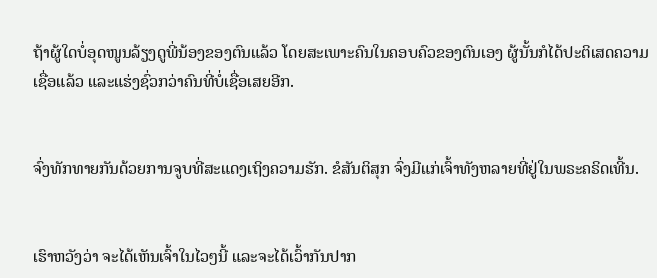ຖ້າຜູ້ໃດບໍ່ອຸດໜູນລ້ຽງດູພີ່ນ້ອງຂອງຕົນແລ້ວ ໂດຍສະເພາະຄົນໃນຄອບຄົວຂອງຕົນເອງ ຜູ້ນັ້ນກໍໄດ້ປະຕິເສດຄວາມເຊື່ອແລ້ວ ແລະແຮ່ງຊົ່ວກວ່າຄົນທີ່ບໍ່ເຊື່ອເສຍອີກ.


ຈົ່ງທັກທາຍກັນດ້ວຍການຈູບທີ່ສະແດງເຖິງຄວາມຮັກ. ຂໍສັນຕິສຸກ ຈົ່ງມີແກ່ເຈົ້າທັງຫລາຍທີ່ຢູ່ໃນພຣະຄຣິດເທີ້ນ.


ເຮົາຫວັງວ່າ ຈະໄດ້ເຫັນເຈົ້າໃນໄວໆນີ້ ແລະຈະໄດ້ເວົ້າກັນປາກ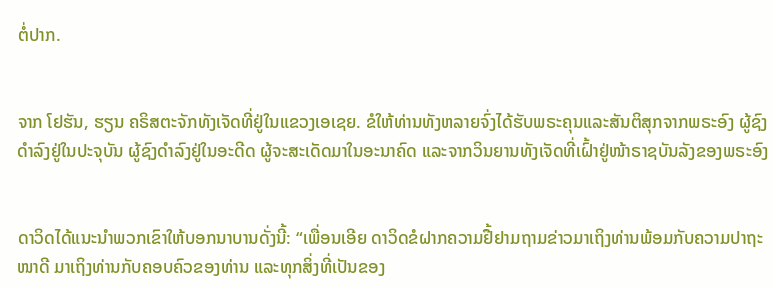ຕໍ່ປາກ.


ຈາກ ໂຢຮັນ, ຮຽນ ຄຣິສຕະຈັກທັງເຈັດທີ່ຢູ່ໃນແຂວງເອເຊຍ. ຂໍໃຫ້ທ່ານທັງຫລາຍຈົ່ງໄດ້ຮັບພຣະຄຸນແລະສັນຕິສຸກຈາກພຣະອົງ ຜູ້ຊົງດຳລົງຢູ່ໃນປະຈຸບັນ ຜູ້ຊົງດຳລົງຢູ່ໃນອະດີດ ຜູ້ຈະສະເດັດມາໃນອະນາຄົດ ແລະຈາກວິນຍານທັງເຈັດທີ່ເຝົ້າຢູ່ໜ້າຣາຊບັນລັງຂອງພຣະອົງ


ດາວິດໄດ້ແນະນຳພວກເຂົາໃຫ້ບອກນາບານດັ່ງນີ້: “ເພື່ອນເອີຍ ດາວິດຂໍຝາກຄວາມຢື້ຢາມຖາມຂ່າວມາເຖິງທ່ານພ້ອມກັບຄວາມປາຖະໜາດີ ມາເຖິງທ່ານກັບຄອບຄົວຂອງທ່ານ ແລະທຸກສິ່ງທີ່ເປັນຂອງ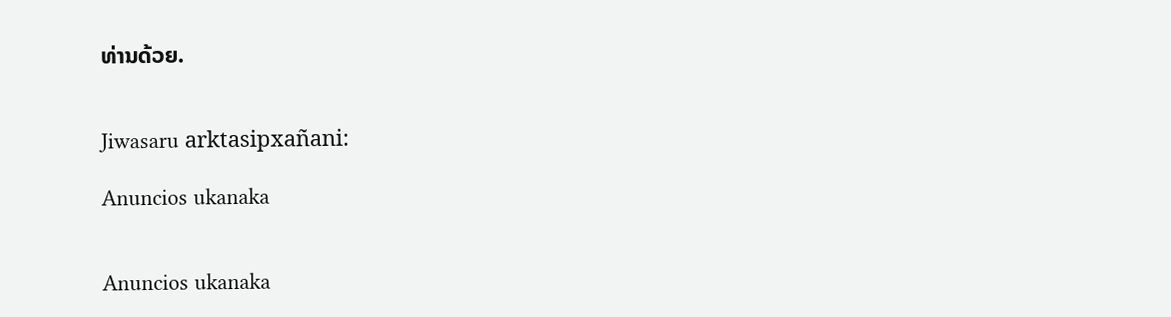ທ່ານດ້ວຍ.


Jiwasaru arktasipxañani:

Anuncios ukanaka


Anuncios ukanaka